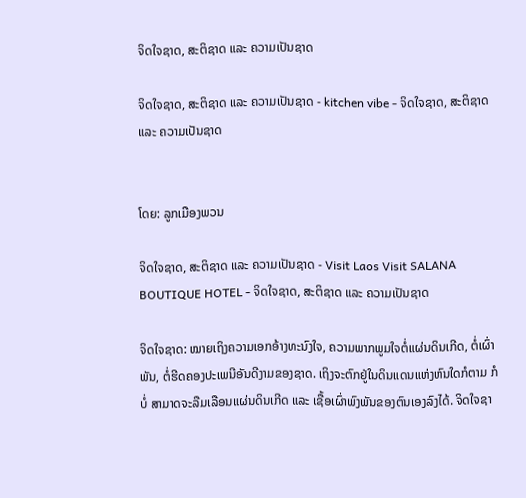ຈິດໃຈຊາດ, ສະຕິຊາດ ແລະ ຄວາມເປັນຊາດ

ຈິດໃຈຊາດ, ສະຕິຊາດ ແລະ ຄວາມເປັນຊາດ - kitchen vibe - ຈິດໃຈຊາດ, ສະຕິຊາດ ແລະ ຄວາມເປັນຊາດ


ໂດຍ: ລູກເມືອງພວນ

ຈິດໃຈຊາດ, ສະຕິຊາດ ແລະ ຄວາມເປັນຊາດ - Visit Laos Visit SALANA BOUTIQUE HOTEL - ຈິດໃຈຊາດ, ສະຕິຊາດ ແລະ ຄວາມເປັນຊາດ

ຈິດໃຈຊາດ: ໝາຍເຖິງຄວາມເອກອ້າງທະນົງໃຈ, ຄວາມພາກພູມໃຈຕໍ່ແຜ່ນດິນເກີດ, ຕໍ່ເຜົ່າ ພັນ, ຕໍ່ຮີດຄອງປະເພນີອັນດີງາມຂອງຊາດ. ເຖິງຈະຕົກຢູ່ໃນດິນແດນແຫ່ງຫົນໃດກໍຕາມ ກໍບໍ່ ສາມາດຈະລືມເລືອນແຜ່ນດິນເກີດ ແລະ ເຊື້ອເຜົ່າພົງພັນຂອງຕົນເອງລົງໄດ້. ຈິດໃຈຊາ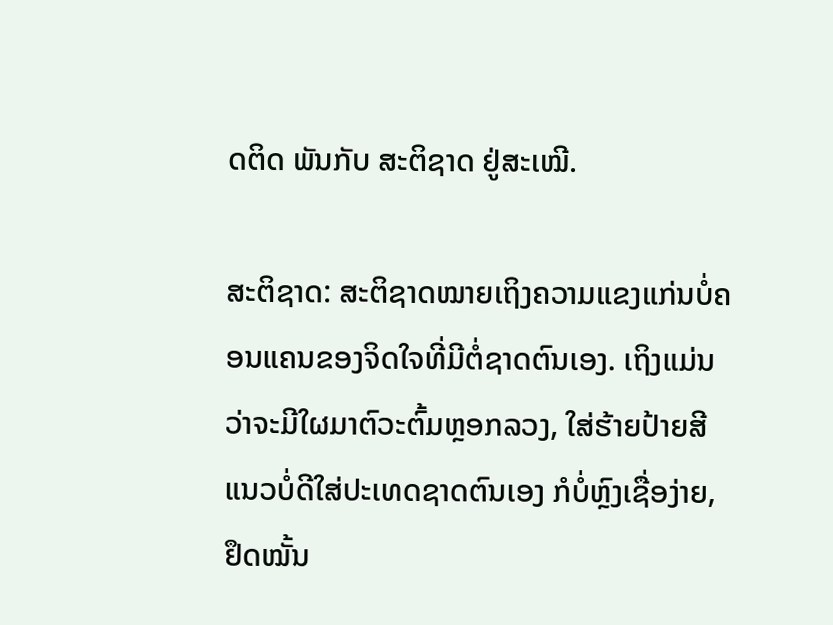ດຕິດ ພັນກັບ ສະຕິຊາດ ຢູ່ສະເໝີ.

ສະຕິຊາດ: ສະຕິຊາດໝາຍເຖິງຄວາມແຂງແກ່ນບໍ່ຄອນແຄນຂອງຈິດໃຈທີ່ມີຕໍ່ຊາດຕົນເອງ. ເຖິງແມ່ນວ່າຈະມີໃຜມາຕົວະຕົ້ມຫຼອກລວງ, ໃສ່ຮ້າຍປ້າຍສີແນວບໍ່ດີໃສ່ປະເທດຊາດຕົນເອງ ກໍບໍ່ຫຼົງເຊື່ອງ່າຍ, ຢຶດໝັ້ນ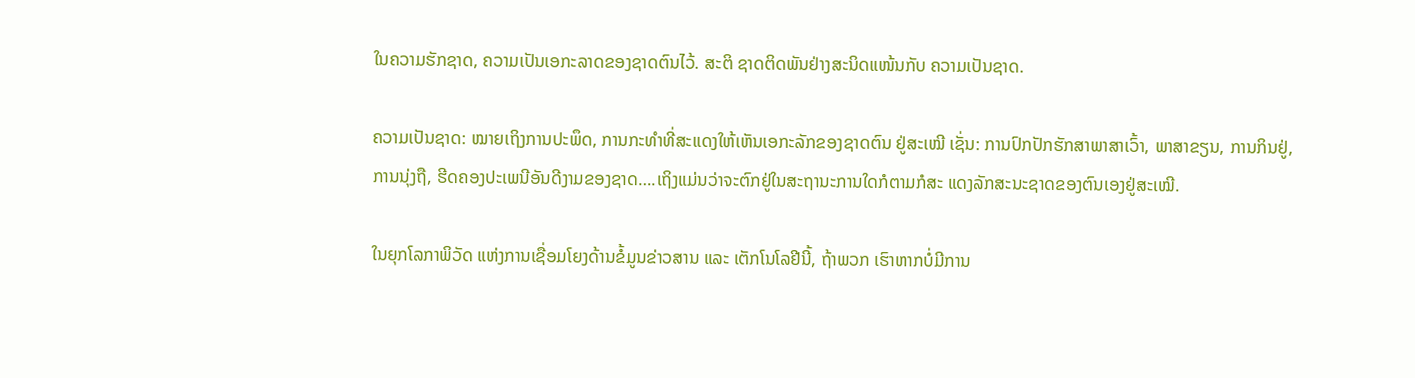ໃນຄວາມຮັກຊາດ, ຄວາມເປັນເອກະລາດຂອງຊາດຕົນໄວ້. ສະຕິ ຊາດຕິດພັນຢ່າງສະນິດແໜ້ນກັບ ຄວາມເປັນຊາດ.

ຄວາມເປັນຊາດ: ໝາຍເຖິງການປະພຶດ, ການກະທໍາທີ່ສະແດງໃຫ້ເຫັນເອກະລັກຂອງຊາດຕົນ ຢູ່ສະເໝີ ເຊັ່ນ: ການປົກປັກຮັກສາພາສາເວົ້າ, ພາສາຂຽນ, ການກິນຢູ່, ການນຸ່ງຖື, ຮີດຄອງປະເພນີອັນດີງາມຂອງຊາດ….ເຖິງແມ່ນວ່າຈະຕົກຢູ່ໃນສະຖານະການໃດກໍຕາມກໍສະ ແດງລັກສະນະຊາດຂອງຕົນເອງຢູ່ສະເໝີ.

ໃນຍຸກໂລກາພິວັດ ແຫ່ງການເຊື່ອມໂຍງດ້ານຂໍ້ມູນຂ່າວສານ ແລະ ເຕັກໂນໂລຢີນີ້, ຖ້າພວກ ເຮົາຫາກບໍ່ມີການ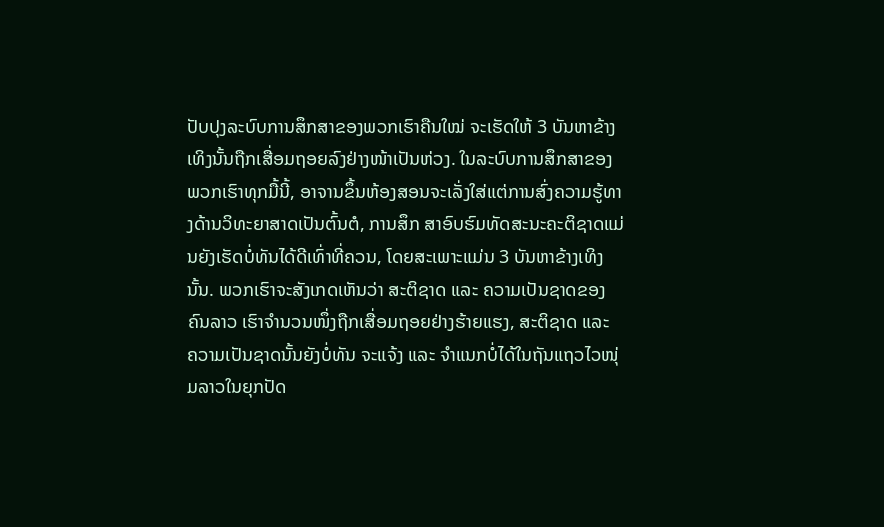ປັບປຸງລະບົບການສຶກສາຂອງພວກເຮົາຄືນໃໝ່ ຈະເຮັດໃຫ້ 3 ບັນຫາຂ້າງ ເທິງນັ້ນຖືກເສື່ອມຖອຍລົງຢ່າງໜ້າເປັນຫ່ວງ. ໃນລະບົບການສຶກສາຂອງພວກເຮົາທຸກມື້ນີ້, ອາຈານຂຶ້ນຫ້ອງສອນຈະເລັ່ງໃສ່ແຕ່ການສົ່ງຄວາມຮູ້ທາງດ້ານວິທະຍາສາດເປັນຕົ້ນຕໍ, ການສຶກ ສາອົບຮົມທັດສະນະຄະຕິຊາດແມ່ນຍັງເຮັດບໍ່ທັນໄດ້ດີເທົ່າທີ່ຄວນ, ໂດຍສະເພາະແມ່ນ 3 ບັນຫາຂ້າງເທິງນັ້ນ. ພວກເຮົາຈະສັງເກດເຫັນວ່າ ສະຕິຊາດ ແລະ ຄວາມເປັນຊາດຂອງຄົນລາວ ເຮົາຈຳນວນໜຶ່ງຖືກເສື່ອມຖອຍຢ່າງຮ້າຍແຮງ, ສະຕິຊາດ ແລະ ຄວາມເປັນຊາດນັ້ນຍັງບໍ່ທັນ ຈະແຈ້ງ ແລະ ຈຳແນກບໍ່ໄດ້ໃນຖັນແຖວໄວໜຸ່ມລາວໃນຍຸກປັດ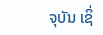ຈຸບັນ ເຊິ່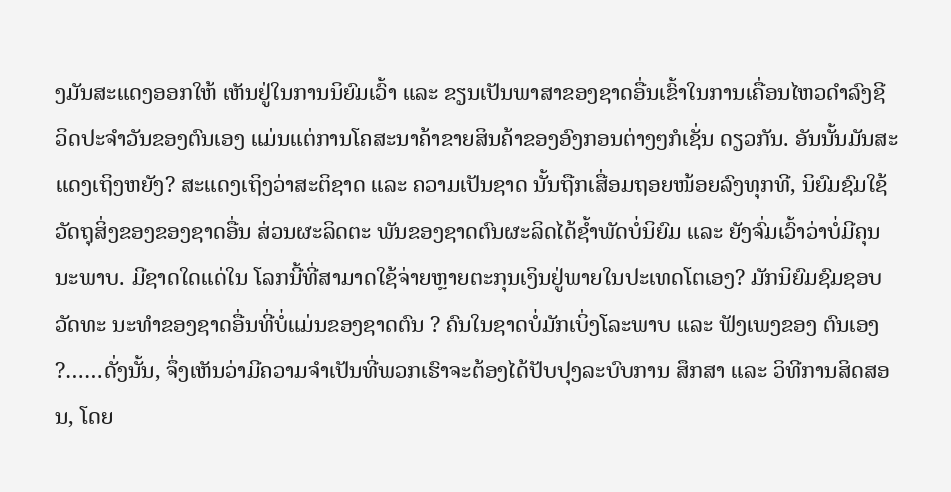ງມັນສະແດງອອກໃຫ້ ເຫັນຢູ່ໃນການນິຍົມເວົ້າ ແລະ ຂຽນເປັນພາສາຂອງຊາດອື່ນເຂົ້າໃນການເຄື່ອນໄຫວດຳລົງຊີ ວິດປະຈຳວັນຂອງຕົນເອງ ແມ່ນແຕ່ການໂຄສະນາຄ້າຂາຍສິນຄ້າຂອງອົງກອນຕ່າງໆກໍເຊັ່ນ ດຽວກັນ. ອັນນັ້ນມັນສະແດງເຖິງຫຍັງ? ສະແດງເຖິງວ່າສະຕິຊາດ ແລະ ຄວາມເປັນຊາດ ນັ້ນຖືກເສື່ອມຖອຍໜ້ອຍລົງທຸກທີ, ນິຍົມຊົມໃຊ້ວັດຖຸສິ່ງຂອງຂອງຊາດອື່ນ ສ່ວນຜະລິດຕະ ພັນຂອງຊາດຕົນຜະລິດໄດ້ຊໍ້າພັດບໍ່ນິຍົມ ແລະ ຍັງຈົ່ມເວົ້າວ່າບໍ່ມີຄຸນນະພາບ. ມີຊາດໃດແດ່ໃນ ໂລກນີ້ທີ່ສາມາດໃຊ້ຈ່າຍຫຼາຍຕະກຸນເງິນຢູ່ພາຍໃນປະເທດໂຕເອງ? ມັກນິຍົມຊົມຊອບວັດທະ ນະທໍາຂອງຊາດອື່ນທີ່ບໍ່ແມ່ນຂອງຊາດຕົນ ? ຄົນໃນຊາດບໍ່ມັກເບິ່ງໂລະພາບ ແລະ ຟັງເພງຂອງ ຕົນເອງ ?……ດັ່ງນັ້ນ, ຈຶ່ງເຫັນວ່າມີຄວາມຈໍາເປັນທີ່ພວກເຮົາຈະຕ້ອງໄດ້ປັບປຸງລະບົບການ ສຶກສາ ແລະ ວິທີການສິດສອນ, ໂດຍ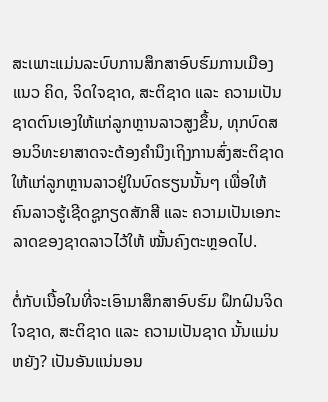ສະເພາະແມ່ນລະບົບການສຶກສາອົບຮົມການເມືອງແນວ ຄິດ, ຈິດໃຈຊາດ, ສະຕິຊາດ ແລະ ຄວາມເປັນຊາດຕົນເອງໃຫ້ແກ່ລູກຫຼານລາວສູງຂຶ້ນ, ທຸກບົດສອນວິທະຍາສາດຈະຕ້ອງຄໍານຶງເຖິງການສົ່ງສະຕິຊາດໃຫ້ແກ່ລູກຫຼານລາວຢູ່ໃນບົດຮຽນນັ້ນໆ ເພື່ອໃຫ້ຄົນລາວຮູ້ເຊີດຊູກຽດສັກສີ ແລະ ຄວາມເປັນເອກະລາດຂອງຊາດລາວໄວ້ໃຫ້ ໝັ້ນຄົງຕະຫຼອດໄປ.

ຕໍ່ກັບເນື້ອໃນທີ່ຈະເອົາມາສຶກສາອົບຮົມ ຝຶກຝົນຈິດໃຈຊາດ, ສະຕິຊາດ ແລະ ຄວາມເປັນຊາດ ນັ້ນແມ່ນຫຍັງ? ເປັນອັນແນ່ນອນ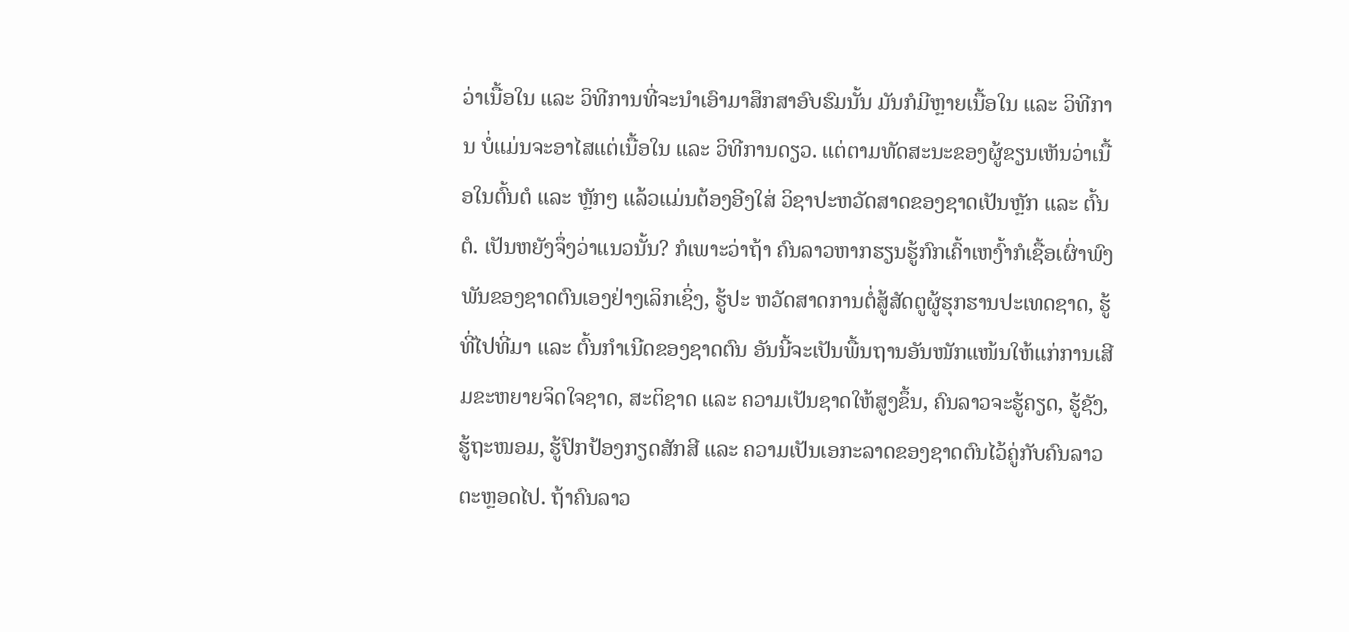ວ່າເນື້ອໃນ ແລະ ວິທີການທີ່ຈະນຳເອົາມາສຶກສາອົບຮົມນັ້ນ ມັນກໍມີຫຼາຍເນື້ອໃນ ແລະ ວິທີການ ບໍ່ແມ່ນຈະອາໄສແຕ່ເນື້ອໃນ ແລະ ວິທີການດຽວ. ແຕ່ຕາມທັດສະນະຂອງຜູ້ຂຽນເຫັນວ່າເນື້ອໃນຕົ້ນຕໍ ແລະ ຫຼັກໆ ແລ້ວແມ່ນຕ້ອງອີງໃສ່ ວິຊາປະຫວັດສາດຂອງຊາດເປັນຫຼັກ ແລະ ຕົ້ນຕໍ. ເປັນຫຍັງຈຶ່ງວ່າແນວນັ້ນ? ກໍເພາະວ່າຖ້າ ຄົນລາວຫາກຮຽນຮູ້ກົກເຄົ້າເຫງົ້າກໍເຊື້ອເຜົ່າພົງພັນຂອງຊາດຕົນເອງຢ່າງເລິກເຊິ່ງ, ຮູ້ປະ ຫວັດສາດການຕໍ່ສູ້ສັດຕູຜູ້ຮຸກຮານປະເທດຊາດ, ຮູ້ທີ່ໄປທີ່ມາ ແລະ ຕົ້ນກຳເນີດຂອງຊາດຕົນ ອັນນີ້ຈະເປັນພື້ນຖານອັນໜັກແໜ້ນໃຫ້ແກ່ການເສີມຂະຫຍາຍຈິດໃຈຊາດ, ສະຕິຊາດ ແລະ ຄວາມເປັນຊາດໃຫ້ສູງຂຶ້ນ, ຄົນລາວຈະຮູ້ຄຽດ, ຮູ້ຊັງ, ຮູ້ຖະໜອມ, ຮູ້ປົກປ້ອງກຽດສັກສີ ແລະ ຄວາມເປັນເອກະລາດຂອງຊາດຕົນໄວ້ຄູ່ກັບຄົນລາວຕະຫຼອດໄປ. ຖ້າຄົນລາວ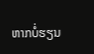ຫາກບໍ່ຮຽນ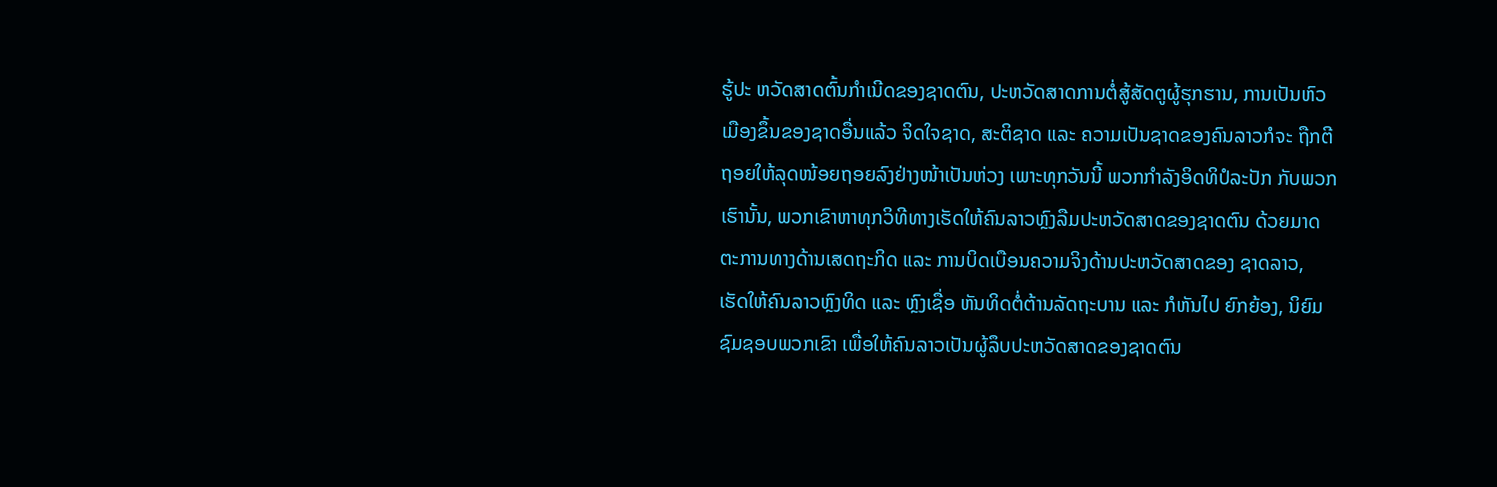ຮູ້ປະ ຫວັດສາດຕົ້ນກຳເນີດຂອງຊາດຕົນ, ປະຫວັດສາດການຕໍ່ສູ້ສັດຕູຜູ້ຮຸກຮານ, ການເປັນຫົວ ເມືອງຂຶ້ນຂອງຊາດອື່ນແລ້ວ ຈິດໃຈຊາດ, ສະຕິຊາດ ແລະ ຄວາມເປັນຊາດຂອງຄົນລາວກໍຈະ ຖືກຕີຖອຍໃຫ້ລຸດໜ້ອຍຖອຍລົງຢ່າງໜ້າເປັນຫ່ວງ ເພາະທຸກວັນນີ້ ພວກກໍາລັງອິດທິປໍລະປັກ ກັບພວກເຮົານັ້ນ, ພວກເຂົາຫາທຸກວິທີທາງເຮັດໃຫ້ຄົນລາວຫຼົງລືມປະຫວັດສາດຂອງຊາດຕົນ ດ້ວຍມາດຕະການທາງດ້ານເສດຖະກິດ ແລະ ການບິດເບືອນຄວາມຈິງດ້ານປະຫວັດສາດຂອງ ຊາດລາວ, ເຮັດໃຫ້ຄົນລາວຫຼົງທິດ ແລະ ຫຼົງເຊື່ອ ຫັນທິດຕໍ່ຕ້ານລັດຖະບານ ແລະ ກໍຫັນໄປ ຍົກຍ້ອງ, ນິຍົມຊົມຊອບພວກເຂົາ ເພື່ອໃຫ້ຄົນລາວເປັນຜູ້ລຶບປະຫວັດສາດຂອງຊາດຕົນ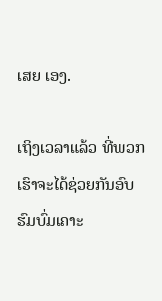ເສຍ ເອງ.

ເຖິງເວລາແລ້ວ ທີ່ພວກເຮົາຈະໄດ້ຊ່ວຍກັນອົບຮົມບົ່ມເຄາະ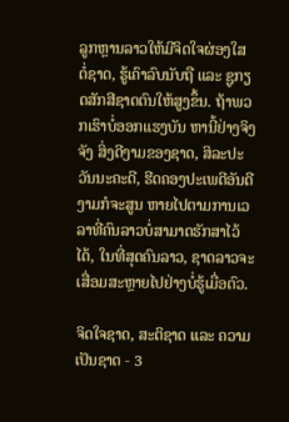ລູກຫຼານລາວໃຫ້ມີຈິດໃຈຜ່ອງໃສ ຕໍ່ຊາດ, ຮູ້ເຄົາລົບນັບຖື ແລະ ຊູກຽດສັກສີຊາດຕົນໃຫ້ສູງຂຶ້ນ. ຖ້າພວກເຮົາບໍ່ອອກແຮງບັນ ຫານີ້ຢ່າງຈິງຈັງ ສິ່ງດີງາມຂອງຊາດ, ສິລະປະວັນນະຄະດີ, ຮີດຄອງປະເພດີອັນດີງາມກໍຈະສູນ ຫາຍໄປຕາມການເວລາທີ່ຄົນລາວບໍ່ສາມາດຮັກສາໄວ້ໄດ້, ໃນທີ່ສຸດຄົນລາວ, ຊາດລາວຈະ ເສື່ອມສະຫຼາຍໄປຢ່າງບໍ່ຮູ້ເມື່ອຕົວ.

ຈິດໃຈຊາດ, ສະຕິຊາດ ແລະ ຄວາມເປັນຊາດ - 3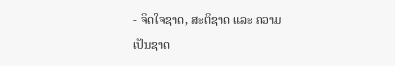- ຈິດໃຈຊາດ, ສະຕິຊາດ ແລະ ຄວາມເປັນຊາດ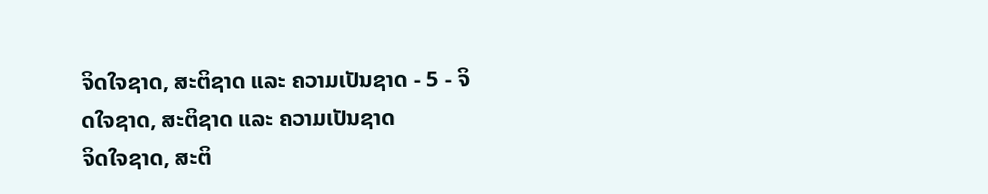ຈິດໃຈຊາດ, ສະຕິຊາດ ແລະ ຄວາມເປັນຊາດ - 5 - ຈິດໃຈຊາດ, ສະຕິຊາດ ແລະ ຄວາມເປັນຊາດ
ຈິດໃຈຊາດ, ສະຕິ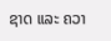ຊາດ ແລະ ຄວາ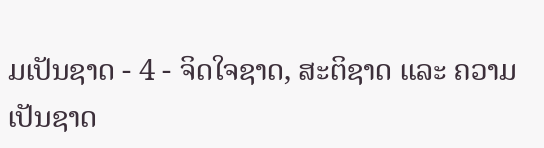ມເປັນຊາດ - 4 - ຈິດໃຈຊາດ, ສະຕິຊາດ ແລະ ຄວາມເປັນຊາດ